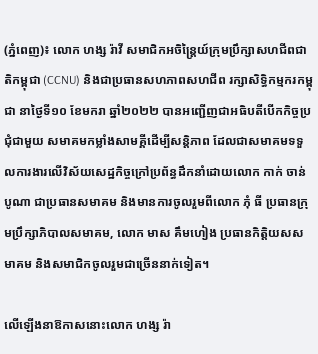(ភ្នំពេញ)៖ លោក ហង្ស រ៉ាវី សមាជិកអចិន្ត្រៃយ៍ក្រុមប្រឹក្សាសហជីពជាតិកម្ពុជា (CCNU) និងជាប្រធានសហភាពសហជីព រក្សាសិទ្ធិកម្មករកម្ពុជា នាថ្ងៃទី១០ ខែមករា ឆ្នាំ២០២២ បានអញ្ជើញជាអធិបតីបើកកិច្ចប្រជុំជាមួយ សមាគមកម្លាំងសាមគ្គីដើម្បីសន្តិភាព ដែលជាសមាគមទទួលការងារលើវិស័យសេដ្ឋកិច្ចក្រៅប្រព័ន្ធដឹកនាំដោយលោក កាក់ ចាន់បូណា ជាប្រធានសមាគម និងមានការចូលរួមពីលោក ភុំ ធី ប្រធានក្រុមប្រឹក្សាភិបាលសមាគម, លោក មាស គឹមហៀង ប្រធានកិត្តិយសសមាគម និងសមាជិកចូលរួមជាច្រើននាក់ទៀត។

លើឡើងនាឱកាសនោះលោក ហង្ស រ៉ា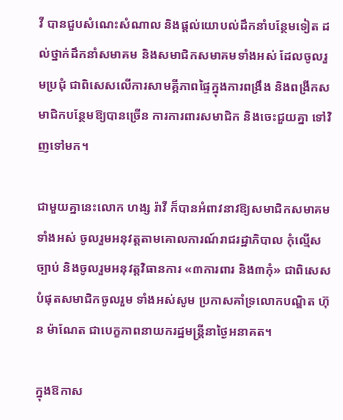វី បានជួបសំណេះសំណាល និងផ្តល់យោបល់ដឹកនាំបន្ថែមទៀត ដល់ថ្នាក់ដឹកនាំសមាគម និងសមាជិកសមាគមទាំងអស់ ដែលចូលរួមប្រជុំ ជាពិសេសលើការសាមគ្គីភាពផ្ទៃក្នុងការពង្រឹង និងពង្រីកសមាជិកបន្ថែមឱ្យបានច្រើន ការការពារសមាជិក និងចេះជួយគ្នា ទៅវិញទៅមក។

ជាមួយគ្នានេះលោក ហង្ស រ៉ាវី ក៏បានអំពាវនាវឱ្យសមាជិកសមាគមទាំងអស់ ចូលរួមអនុវត្តតាមគោលការណ៍រាជរដ្ឋាភិបាល កុំល្មើសច្បាប់ និងចូលរួមអនុវត្តវិធានការ «៣ការពារ និង៣កុំ» ជាពិសេសបំផុតសមាជិកចូលរួម ទាំងអស់សូម ប្រកាសគាំទ្រលោកបណ្ឌិត ហ៊ុន ម៉ាណែត ជាបេក្ខភាពនាយករដ្ឋមន្ត្រីនាថ្ងៃអនាគត។

ក្នុងឱកាស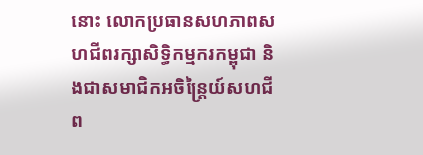នោះ លោកប្រធានសហភាពសហជីពរក្សាសិទ្ធិកម្មករកម្ពុជា និងជាសមាជិកអចិន្ត្រៃយ៍សហជីព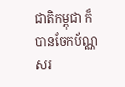ជាតិកម្ពុជា ក៏បានចែកប័ណ្ណសរ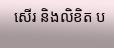សើរ និងលិខិត ប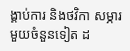ង្គាប់ការ និងថវិកា សម្ភារមួយចំនួនទៀត ដ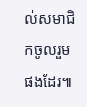ល់សមាជិកចូលរួមផងដែរ៕